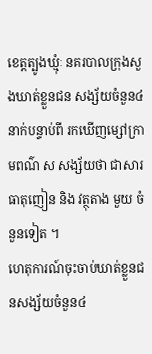ខេត្តត្បូងឃ្មុំៈ នគរបាលក្រុងសួងឃាត់ខ្លួនជន សង្ស័យចំនួន៤នាក់បន្ទាប់ពី រកឃើញម្សៅក្រាមពណ៌ ស សង្ស័យថា ជាសារធាតុញៀន និង វត្ថុតាង មួយ ចំនួនទៀត ។
ហេតុការណ៍ចុះចាប់ឃាត់ខ្លួនជនសង្ស័យចំនួន៤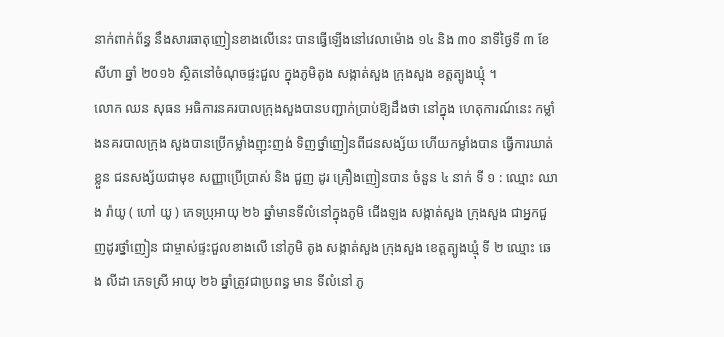នាក់ពាក់ព័ន្ធ នឹងសារធាតុញៀនខាងលើនេះ បានធ្វើឡើងនៅវេលាម៉ោង ១៤ និង ៣០ នាទីថ្ងៃទី ៣ ខែសីហា ឆ្នាំ ២០១៦ ស្ថិតនៅចំណុចផ្ទះជួល ក្នុងភូមិតូង សង្កាត់សួង ក្រុងសួង ខត្តត្បូងឃ្មុំ ។
លោក ឈន សុធន អធិការនគរបាលក្រុងសួងបានបញ្ជាក់ប្រាប់ឱ្យដឹងថា នៅក្នុង ហេតុការណ៍នេះ កម្លាំងនគរបាលក្រុង សួងបានប្រើកម្លាំងញុះញង់ ទិញថ្នាំញៀនពីជនសង្ស័យ ហើយកម្លាំងបាន ធ្វើការឃាត់ខ្លួន ជនសង្ស័យជាមុខ សញ្ញាប្រើប្រាស់ និង ជួញ ដូរ គ្រឿងញៀនបាន ចំនួន ៤ នាក់ ទី ១ : ឈ្មោះ ឈាង រ៉ាយូ ( ហៅ យូ ) ភេទប្រុអាយុ ២៦ ឆ្នាំមានទីលំនៅក្នុងភូមិ ជើងឡង សង្កាត់សួង ក្រុងសួង ជាអ្នកជួញដូរថ្នាំញៀន ជាម្ចាស់ផ្ទះជួលខាងលើ នៅភូមិ តូង សង្កាត់សួង ក្រុងសួង ខេត្តត្បូងឃ្មុំ ទី ២ ឈ្មោះ ឆេង លីដា ភេទស្រី អាយុ ២៦ ឆ្នាំត្រូវជាប្រពន្ធ មាន ទីលំនៅ ភូ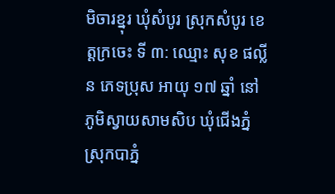មិចារខ្នុរ ឃុំសំបូរ ស្រុកសំបូរ ខេត្តក្រចេះ ទី ៣: ឈ្មោះ សុខ ផល្លីន ភេទប្រុស អាយុ ១៧ ឆ្នាំ នៅភូមិស្វាយសាមសិប ឃុំជើងភ្នំ ស្រុកបាភ្នំ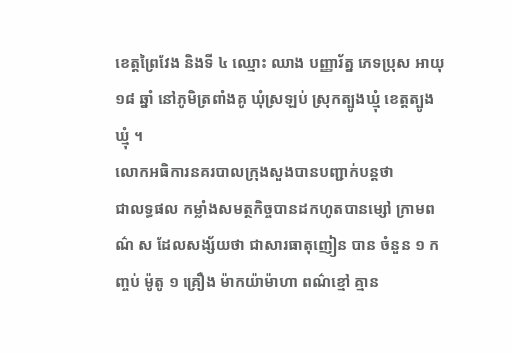ខេត្តព្រៃវែង និងទី ៤ ឈ្មោះ ឈាង បញ្ញារ័ត្ន ភេទប្រុស អាយុ ១៨ ឆ្នាំ នៅភូមិត្រពាំងគូ ឃុំស្រឡប់ ស្រុកត្បូងឃ្មុំ ខេត្តត្បូងឃ្មុំ ។
លោកអធិការនគរបាលក្រុងសួងបានបញ្ជាក់បន្តថា
ជាលទ្ធផល កម្លាំងសមត្ថកិច្ចបានដកហូតបានម្សៅ ក្រាមពណ៌ ស ដែលសង្ស័យថា ជាសារធាតុញៀន បាន ចំនួន ១ កញ្ចប់ ម៉ូតូ ១ គ្រឿង ម៉ាកយ៉ាម៉ាហា ពណ៌ខ្មៅ គ្មាន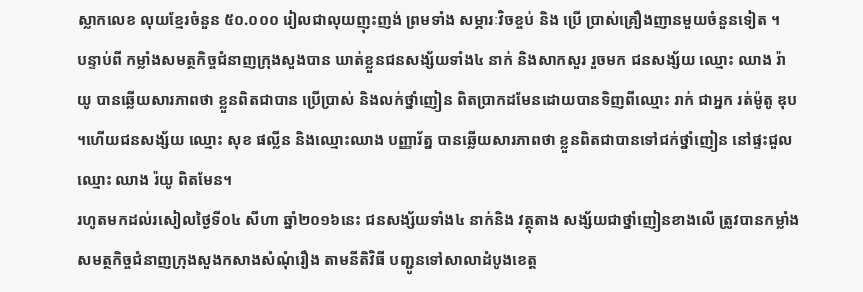ស្លាកលេខ លុយខ្មែរចំនួន ៥០.០០០ រៀលជាលុយញុះញង់ ព្រមទាំង សម្ភារៈវិចខ្ចប់ និង ប្រើ ប្រាស់គ្រឿងញានមួយចំនួនទៀត ។
បន្ទាប់ពី កម្លាំងសមត្ថកិច្ចជំនាញក្រុងសួងបាន ឃាត់ខ្លួនជនសង្ស័យទាំង៤ នាក់ និងសាកសួរ រួចមក ជនសង្ស័យ ឈ្មោះ ឈាង រ៉ាយូ បានឆ្លើយសារភាពថា ខ្លួនពិតជាបាន ប្រើប្រាស់ និងលក់ថ្នាំញៀន ពិតប្រាកដមែនដោយបានទិញពីឈ្មោះ រាក់ ជាអ្នក រត់ម៉ូតូ ឌុប ។ហើយជនសង្ស័យ ឈ្មោះ សុខ ផល្លីន និងឈ្មោះឈាង បញ្ញារ័ត្ន បានឆ្លើយសារភាពថា ខ្លួនពិតជាបានទៅជក់ថ្នាំញៀន នៅផ្ទះជួល ឈ្មោះ ឈាង រ៉យូ ពិតមែន។
រហូតមកដល់រសៀលថ្ងៃទី០៤ សីហា ឆ្នាំ២០១៦នេះ ជនសង្ស័យទាំង៤ នាក់និង វត្ថុតាង សង្ស័យជាថ្នាំញៀនខាងលើ ត្រូវបានកម្លាំងសមត្ថកិច្ចជំនាញក្រុងសួងកសាងសំណុំរឿង តាមនីតិវិធី បញ្ជូនទៅសាលាដំបូងខេត្ត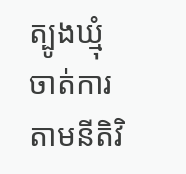ត្បូងឃ្មុំ ចាត់ការតាមនីតិវិ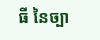ធី នៃច្បា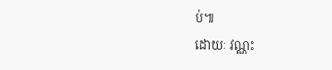ប់៕
ដោយៈ វណ្ណះ